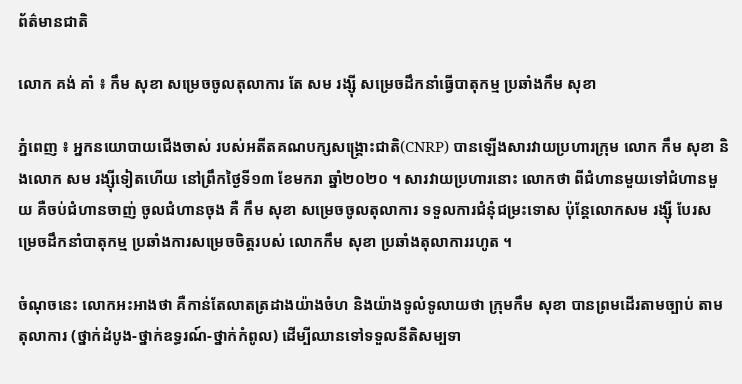ព័ត៌មានជាតិ

លោក គង់ គាំ ៖ កឹម សុខា សម្រេចចូលតុលាការ តែ សម រង្ស៊ី សម្រេចដឹកនាំធ្វើបាតុកម្ម ប្រឆាំងកឹម សុខា

ភ្នំពេញ ៖ អ្នកនយោបាយជើងចាស់ របស់អតីតគណបក្សសង្រ្គោះជាតិ(CNRP) បានឡើងសារវាយប្រហារក្រុម លោក កឹម សុខា និងលោក សម រង្ស៊ីទៀតហើយ នៅព្រឹកថ្ងៃទី១៣ ខែមករា ឆ្នាំ២០២០ ។ សារវាយប្រហារនោះ លោកថា ពីជំហានមួយទៅជំហានមួយ គឺចប់ជំហានចាញ់ ចូលជំហានចុង គឺ កឹម សុខា សម្រេចចូលតុលាការ ទទួលការជំនុំជម្រះទោស ប៉ុន្តែលោកសម រង្ស៊ី បែរសម្រេចដឹកនាំបាតុកម្ម ប្រឆាំងការសម្រេចចិត្តរបស់ លោកកឹម សុខា ប្រឆាំងតុលាការរហូត ។

ចំណុចនេះ លោកអះអាងថា គឺកាន់តែលាតត្រដាងយ៉ាងចំហ និងយ៉ាងទូលំទូលាយថា ក្រុមកឹម សុខា បានព្រមដើរតាមច្បាប់ តាមតុលាការ (ថ្នាក់ដំបូង-ថ្នាក់ឧទ្ធរណ៍-ថ្នាក់កំពូល) ដើម្បីឈានទៅទទួលនីតិសម្បទា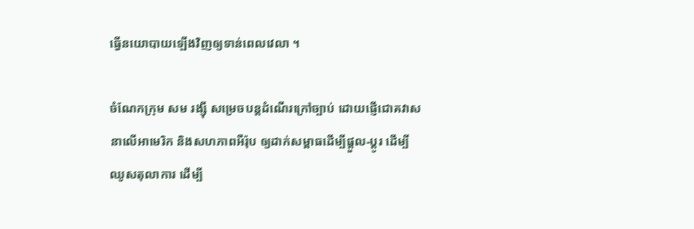ធ្វើនយោបាយឡើងវិញឲ្យទាន់ពេលវេលា ។

ចំណែកក្រុម សម រង្ស៊ី សម្រេចបន្តដំណើរក្រៅច្បាប់ ដោយផ្ញើជោគវាសនាលើអាមេរិក និងសហភាពអឺរ៉ុប ឲ្យដាក់សម្ពាធដើម្បីផ្តួល-ប្តូរ ដើម្បីឈូសតុលាការ ដើម្បី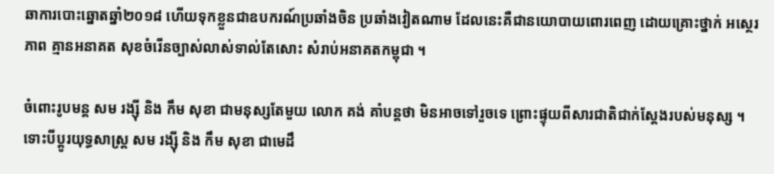ឆាការបោះឆ្នោតឆ្នាំ២០១៨ ហើយទុកខ្លួនជាឧបករណ៍ប្រឆាំងចិន ប្រឆាំងវៀតណាម ដែលនេះគឺជានយោបាយពោរពេញ ដោយគ្រោះថ្នាក់ អស្ថេរភាព គ្មានអនាគត សុខចំរើនច្បាស់លាស់ទាល់តែសោះ សំរាប់អនាគតកម្ពុជា ។

ចំពោះរូបមន្ត សម រង្ស៊ី និង កឹម សុខា ជាមនុស្សតែមួយ លោក គង់ គាំបន្តថា មិនអាចទៅរួចទេ ព្រោះផ្ទុយពីសារជាតិជាក់ស្តែងរបស់មនុស្ស ។ ទោះបីប្តូរយុទ្ធសាស្ត្រ សម រង្ស៊ី និង កឹម សុខា ជាមេដឹ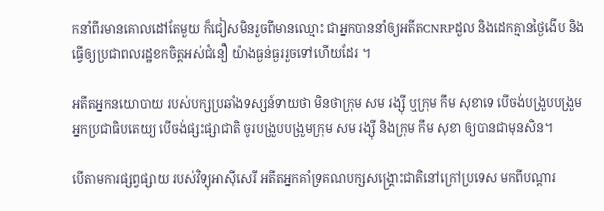កនាំពីរមានគោលដៅតែមួយ ក៏ជៀសមិនរួចពីមានឈ្មោះ ជាអ្នកបាននាំឲ្យអតីតCNRPដួល និងដេកគ្មានថ្ងៃងើប និងធ្វើឲ្យប្រជាពលរដ្ឋខកចិត្តអស់ជំនឿ យ៉ាងធ្ងន់ធ្ងររួចទៅហើយដែរ ។

អតីតអ្នកនយោបាយ របស់បក្សប្រឆាំងទស្សន៍ទាយថា មិនថាក្រុម សម រង្ស៊ី ឬក្រុម កឹម សុខាទេ បើចង់បង្រួបបង្រួមអ្នកប្រជាធិបតេយ្យ បើចង់ផ្សះផ្សាជាតិ ចូរបង្រួបបង្រួមក្រុម សម រង្ស៊ី និងក្រុម កឹម សុខា ឲ្យបានជាមុនសិន។

បើតាមការផ្សព្វផ្សាយ របស់វិទ្យុអាស៊ីសេរី អតីតអ្នកគាំទ្រគណបក្សសង្គ្រោះជាតិនៅក្រៅប្រទេស មកពីបណ្ដារ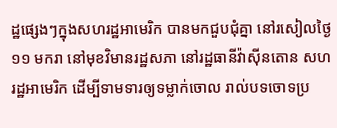ដ្ឋផ្សេងៗក្នុងសហរដ្ឋអាមេរិក បានមកជួបជុំគ្នា នៅរសៀលថ្ងៃ១១ មករា នៅមុខវិមានរដ្ឋសភា នៅរដ្ឋធានីវ៉ាស៊ីនតោន សហរដ្ឋអាមេរិក ដើម្បីទាមទារឲ្យទម្លាក់ចោល រាល់បទចោទប្រ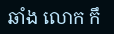ឆាំង លោក កឹ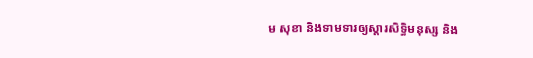ម សុខា និងទាមទារឲ្យស្ដារសិទ្ធិមនុស្ស និង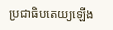ប្រជាធិបតេយ្យឡើង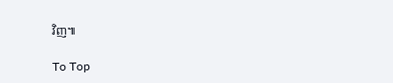វិញ៕

To Top